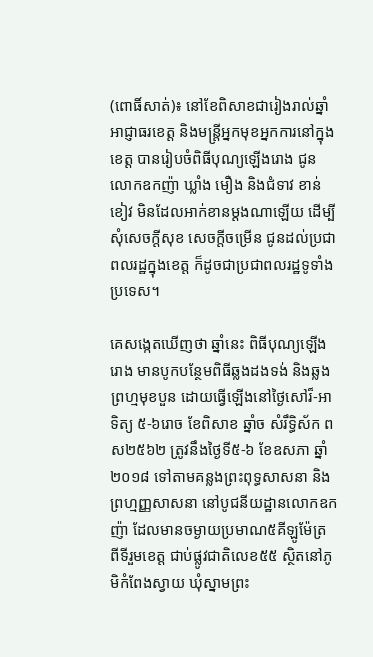(ពោធិ៍សាត់)៖ នៅខែពិសាខជារៀងរាល់ឆ្នាំ អាជ្ញាធរខេត្ត និងមន្រ្តីអ្នកមុខអ្នកការនៅក្នុងខេត្ត បានរៀបចំពិធីបុណ្យឡើងរោង ជូនលោកឧកញ៉ា ឃ្លាំង មឿង និងជំទាវ ខាន់ ខៀវ មិនដែលអាក់ខានម្តងណាឡើយ ដើម្បីសុំសេចក្តីសុខ សេចក្តីចម្រើន ជូនដល់ប្រជាពលរដ្ឋក្នុងខេត្ត ក៏ដូចជាប្រជាពលរដ្ឋទូទាំងប្រទេស។

គេសង្កេតឃើញថា ឆ្នាំនេះ ពិធីបុណ្យឡើងរោង មានបូកបន្ថែមពិធីឆ្លងដងទង់ និងឆ្លងព្រហ្មមុខបួន ដោយធ្វើឡើងនៅថ្ងៃសៅរ៏-អាទិត្យ ៥-៦រោច ខែពិសាខ ឆ្នាំច សំរឹទ្ធិស័ក ពស២៥៦២ ត្រូវនឹងថ្ងៃទី៥-៦ ខែឧសភា ឆ្នាំ២០១៨ ទៅតាមគន្លងព្រះពុទ្ធសាសនា និងព្រហ្មញ្ញសាសនា នៅបូជនីយដ្ឋានលោកឧកញ៉ា ដែលមានចម្ងាយប្រមាណ៥គីឡូម៉ែត្រ ពីទីរួមខេត្ត ជាប់ផ្លូវជាតិលេខ៥៥ ស្ថិតនៅភូមិកំពែងស្វាយ ឃុំស្នាមព្រះ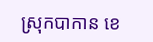ស្រុកបាកាន ខេ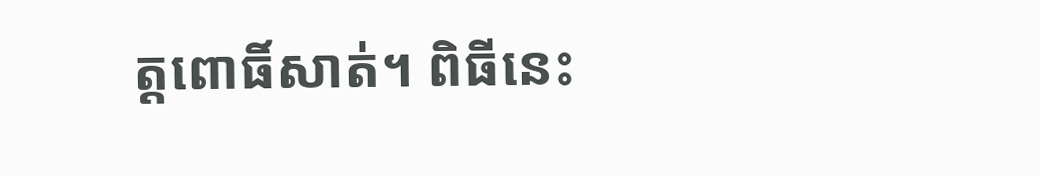ត្តពោធិ៍សាត់។ ពិធីនេះ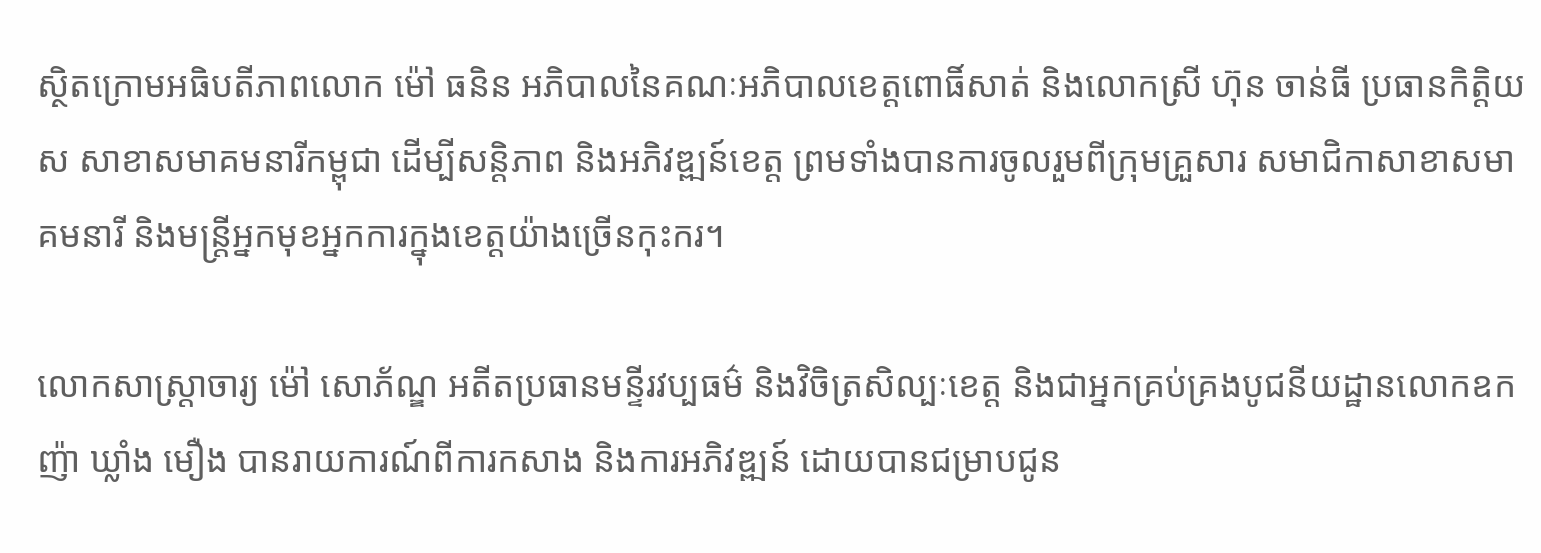ស្ថិតក្រោមអធិបតីភាពលោក ម៉ៅ ធនិន អភិបាលនៃគណៈអភិបាលខេត្តពោធិ៍សាត់ និងលោកស្រី ហ៊ុន ចាន់ធី ប្រធានកិត្តិយស សាខាសមាគមនារីកម្ពុជា ដើម្បីសន្តិភាព និងអភិវឌ្ឍន៍ខេត្ត ព្រមទាំងបានការចូលរួមពីក្រុមគ្រួសារ សមាជិកាសាខាសមាគមនារី និងមន្ត្រីអ្នកមុខអ្នកការក្នុងខេត្តយ៉ាងច្រើនកុះករ។

លោកសាស្ត្រាចារ្យ ម៉ៅ សោភ័ណ្ឌ អតីតប្រធានមន្ទីរវប្បធម៌ និងវិចិត្រសិល្បៈខេត្ត និងជាអ្នកគ្រប់គ្រងបូជនីយដ្ឋានលោកឧកញ៉ា ឃ្លាំង មឿង បានរាយការណ៍ពីការកសាង និងការអភិវឌ្ឍន៍ ដោយបានជម្រាបជូន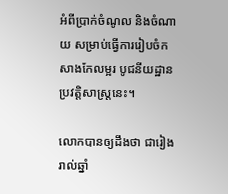អំពីប្រាក់ចំណូល និងចំណាយ សម្រាប់ធ្វើការរៀបចំកសាងកែលម្អរ បូជនីយដ្ឋានប្រវត្តិសាស្ត្រនេះ។

លោកបានឲ្យដឹងថា ជារៀងរាល់ឆ្នាំ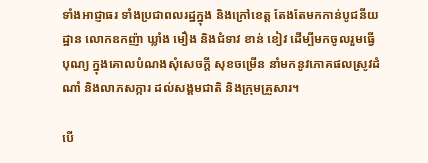ទាំងអាជ្ញាធរ ទាំងប្រជាពលរដ្ឋក្នុង និងក្រៅខេត្ត តែងតែមកកាន់បូជនីយដ្ឋាន លោកឧកញ៉ា ឃ្លាំង មឿង និងជំទាវ ខាន់ ខៀវ ដើម្បីមកចូលរួមធ្វើបុណ្យ ក្នុងគោលបំណងសុំសេចក្តី សុខចម្រើន នាំមកនូវភោគផលស្រូវដំណាំ និងលាភសក្ការ ដល់សង្គមជាតិ និងក្រុមគ្រួសារ។

បើ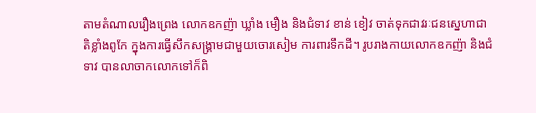តាមតំណាលរឿងព្រេង លោកឧកញ៉ា ឃ្លាំង មឿង និងជំទាវ ខាន់ ខៀវ ចាត់ទុកជាវរៈជនស្នេហាជាតិខ្លាំងពូកែ ក្នុងការធ្វើសឹកសង្គ្រាមជាមួយចោរសៀម ការពារទឹកដី។ រូបរាងកាយលោកឧកញ៉ា និងជំទាវ បានលាចាកលោកទៅក៏ពិ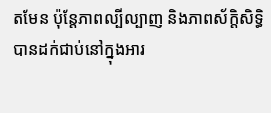តមែន ប៉ុន្តែភាពល្បីល្បាញ និងភាពស័ក្តិសិទ្ធិ បានដក់ជាប់នៅក្នុងអារ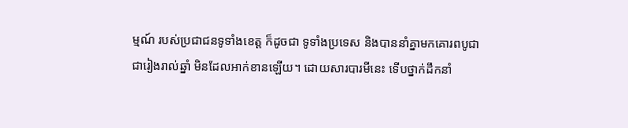ម្មណ៍ របស់ប្រជាជនទូទាំងខេត្ត ក៏ដូចជា ទូទាំងប្រទេស និងបាននាំគ្នាមកគោរពបូជា ជារៀងរាល់ឆ្នាំ មិនដែលអាក់ខានឡើយ។ ដោយសារបារមីនេះ ទើបថ្នាក់ដឹកនាំ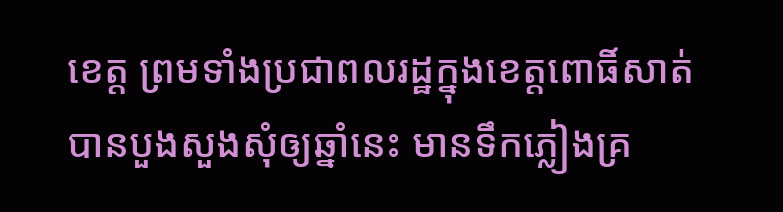ខេត្ត ព្រមទាំងប្រជាពលរដ្ឋក្នុងខេត្តពោធិ៍សាត់ បានបួងសួងសុំឲ្យឆ្នាំនេះ មានទឹកភ្លៀងគ្រ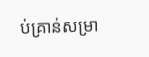ប់គ្រាន់សម្រា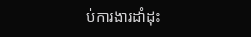ប់ការងារដាំដុះ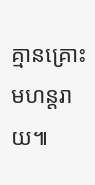គ្មានគ្រោះមហន្តរាយ៕